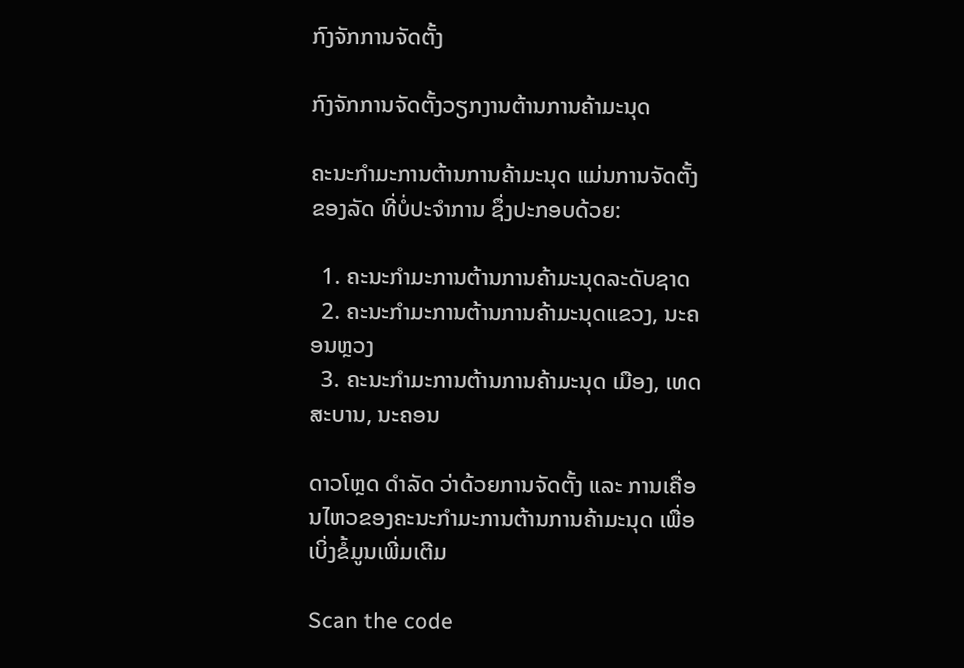ກົງຈັກການຈັດຕັ້ງ

ກົງຈັກການຈັດຕັ້ງວຽກງານຕ້ານການຄ້າມະນຸດ

ຄະນະກຳມະການຕ້ານການຄ້າມະນຸດ ແມ່ນການຈັດຕັ້ງຂອງລັດ ທີ່ບໍ່ປະຈຳການ ຊຶ່ງປະກອບດ້ວຍ:

  1. ຄະນະກຳມະການຕ້ານການຄ້າມະນຸດລະດັບຊາດ
  2. ຄະນະກຳມະການຕ້ານການຄ້າມະນຸດແຂວງ, ນະຄອນຫຼວງ
  3. ຄະນະກຳມະການຕ້ານການຄ້າມະນຸດ ເມືອງ, ເທດສະບານ, ນະຄອນ

ດາວໂຫຼດ ດຳລັດ ວ່າດ້ວຍການຈັດຕັ້ງ ແລະ ການເຄື່ອນໄຫວຂອງຄະນະກຳມະການຕ້ານການຄ້າມະນຸດ ເພື່ອເບິ່ງຂໍ້ມູນເພີ່ມເຕີມ

Scan the code